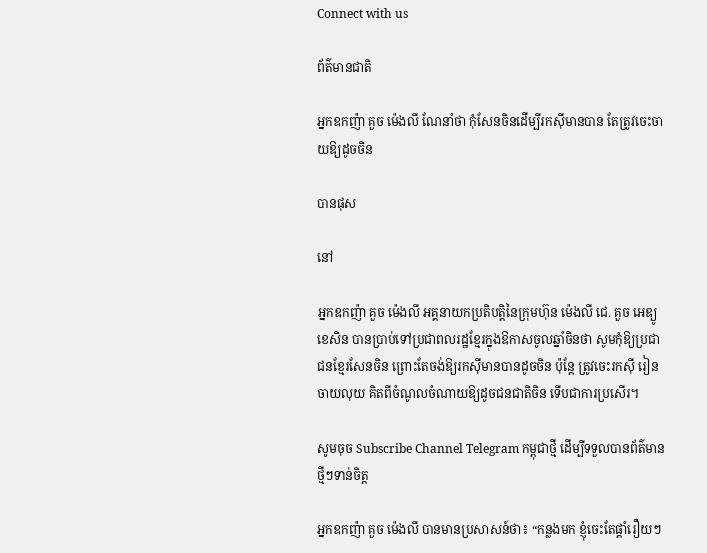Connect with us

ព័ត៌មានជាតិ

អ្នកឧកញ៉ា គួច ម៉េងលី ណែនាំថា កុំសែនចិនដើម្បីរកស៊ីមានបាន តែត្រូវចេះចាយឱ្យដូចចិន

បានផុស

នៅ

អ្នកឧកញ៉ា គួច ម៉េងលី អគ្គនាយកប្រតិបត្តិនៃក្រុមហ៊ុន ម៉េងលី ជេ. គួច អេឌ្យូខេសិន បានប្រាប់ទៅប្រជាពលរដ្ឋខ្មែរក្នុងឱកាសចូលឆ្នាំចិនថា សូមកុំឱ្យប្រជាជនខ្មែរសែនចិន ព្រោះតែចង់ឱ្យរកស៊ីមានបានដូចចិន ប៉ុន្តែ ត្រូវចេះរកស៊ី រៀនចាយលុយ គិតពីចំណូលចំណាយឱ្យដូចជនជាតិចិន ទើបជាការប្រសើរ។

សូមចុច Subscribe Channel Telegram កម្ពុជាថ្មី ដើម្បីទទួលបានព័ត៌មានថ្មីៗទាន់ចិត្ត

អ្នកឧកញ៉ា គួច ម៉េងលី បានមានប្រសាសន៍ថា៖ “កន្លងមក ខ្ញុំចេះតែផ្តាំរឿយៗ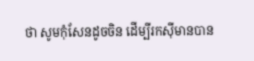ថា សូមកុំសែនដូចចិន ដើម្បីរកស៊ីមានបាន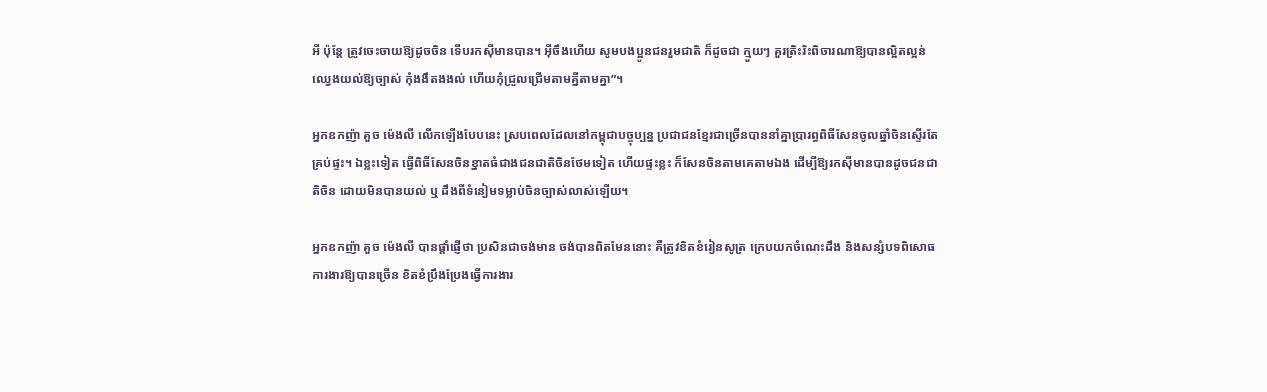អី ប៉ុន្តែ ត្រូវចេះចាយឱ្យដូចចិន ទើបរកស៊ីមានបាន។ អ៊ីចឹងហើយ សូមបងប្អូនជនរួមជាតិ ក៏ដូចជា ក្មួយៗ គួរត្រិះរិះពិចារណាឱ្យបានល្អិតល្អន់ ឈ្វេងយល់ឱ្យច្បាស់ កុំងងឹតងងល់ ហើយកុំជ្រួលជ្រើមតាមគ្នីតាមគ្នា”។

អ្នកឧកញ៉ា គួច ម៉េងលី លើកឡើងបែបនេះ ស្របពេលដែលនៅកម្ពុជាបច្ចុប្បន្ន ប្រជាជនខ្មែរជាច្រើនបាននាំគ្នាប្រារព្ធពិធីសែនចូលឆ្នាំចិនស្ទើរតែគ្រប់ផ្ទះ។ ឯខ្លះទៀត ធ្វើពិធីសែនចិនខ្នាតធំជាងជនជាតិចិនថែមទៀត ហើយផ្ទះខ្លះ ក៏សែនចិនតាមគេតាមឯង ដើម្បីឱ្យរកស៊ីមានបានដូចជនជាតិចិន ដោយមិនបានយល់ ឬ ដឹងពីទំនៀមទម្លាប់ចិនច្បាស់លាស់ឡើយ។

អ្នកឧកញ៉ា គួច ម៉េងលី បានផ្តាំផ្ញើថា ប្រសិនជាចង់មាន ចង់បានពិតមែននោះ គឺត្រូវខិតខំរៀនសូត្រ ក្រេបយកចំណេះដឹង និងសន្សំបទពិសោធការងារឱ្យបានច្រើន ខិតខំប្រឹងប្រែងធ្វើការងារ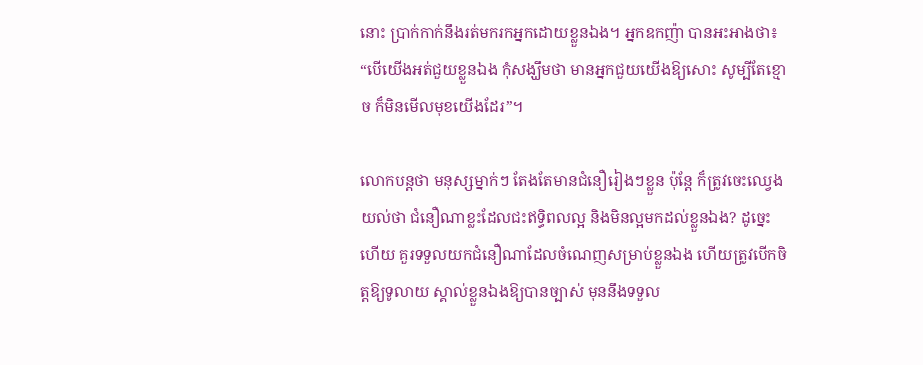នោះ ប្រាក់កាក់នឹងរត់មករកអ្នកដោយខ្លួនឯង។ អ្នកឧកញ៉ា បានអះអាងថា៖ “បើយើងអត់ជួយខ្លួនឯង កុំសង្ឃឹមថា មានអ្នកជួយយើងឱ្យសោះ សូម្បីតែខ្មោច ក៏មិនមើលមុខយើងដែរ”។

លោកបន្តថា មនុស្សម្នាក់ៗ តែងតែមានជំនឿរៀងៗខ្លួន ប៉ុន្តែ ក៏ត្រូវចេះឈ្វេងយល់ថា ជំនឿណាខ្លះដែលជះឥទ្ធិពលល្អ និងមិនល្អមកដល់ខ្លួនឯង? ដូច្នេះហើយ គួរទទួលយកជំនឿណាដែលចំណេញសម្រាប់ខ្លួនឯង ហើយត្រូវបើកចិត្តឱ្យទូលាយ ស្គាល់ខ្លួនឯងឱ្យបានច្បាស់ មុននឹងទទួល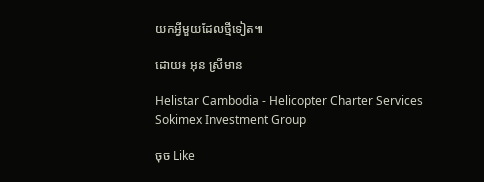យកអ្វីមួយដែលថ្មីទៀត៕

ដោយ៖ អុន ស្រីមាន

Helistar Cambodia - Helicopter Charter Services
Sokimex Investment Group

ចុច Like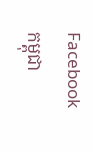Facebook កម្ពុជា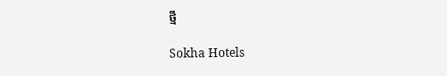ថ្មី

Sokha Hotels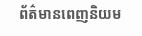ព័ត៌មានពេញនិយម